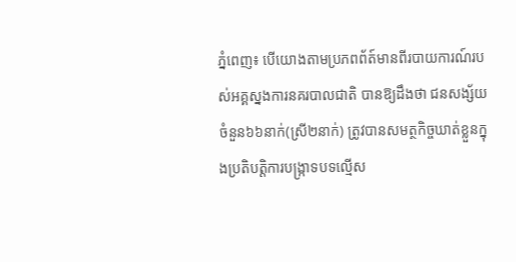ភ្នំពេញ៖ បេីយោងតាមប្រភពព័ត៍មានពីរបាយការណ៍របស់អគ្គស្នងការនគរបាលជាតិ បានឱ្យដឹងថា ជនសង្ស័យចំនួន៦៦នាក់(ស្រី២នាក់) ត្រូវបានសមត្ថកិច្ចឃាត់ខ្លួនក្នុងប្រតិបត្តិការបង្ក្រាទបទល្មើស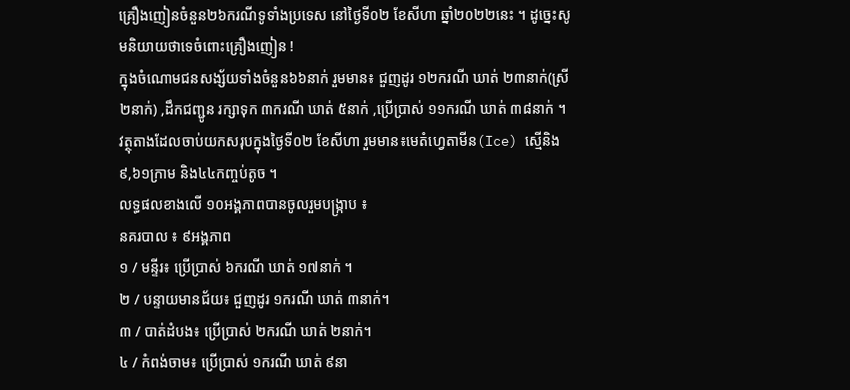គ្រឿងញៀនចំនួន២៦ករណីទូទាំងប្រទេស នៅថ្ងៃទី០២ ខែសីហា ឆ្នាំ២០២២នេះ ។ ដូច្នេះសូមនិយាយថាទេចំពោះគ្រឿងញៀន !
ក្នុងចំណោមជនសង្ស័យទាំងចំនួន៦៦នាក់ រួមមាន៖ ជួញដូរ ១២ករណី ឃាត់ ២៣នាក់(ស្រី ២នាក់) ,ដឹកជញ្ជូន រក្សាទុក ៣ករណី ឃាត់ ៥នាក់ ,ប្រើប្រាស់ ១១ករណី ឃាត់ ៣៨នាក់ ។
វត្ថុតាងដែលចាប់យកសរុបក្នុងថ្ងៃទី០២ ខែសីហា រួមមាន៖មេតំហ្វេតាមីន(Ice) ស្មេីនិង ៩,៦១ក្រាម និង៤៤កញ្ចប់តូច ។
លទ្ធផលខាងលើ ១០អង្គភាពបានចូលរួមបង្ក្រាប ៖
នគរបាល ៖ ៩អង្គភាព
១ / មន្ទីរ៖ ប្រើប្រាស់ ៦ករណី ឃាត់ ១៧នាក់ ។
២ / បន្ទាយមានជ័យ៖ ជួញដូរ ១ករណី ឃាត់ ៣នាក់។
៣ / បាត់ដំបង៖ ប្រើប្រាស់ ២ករណី ឃាត់ ២នាក់។
៤ / កំពង់ចាម៖ ប្រើប្រាស់ ១ករណី ឃាត់ ៩នា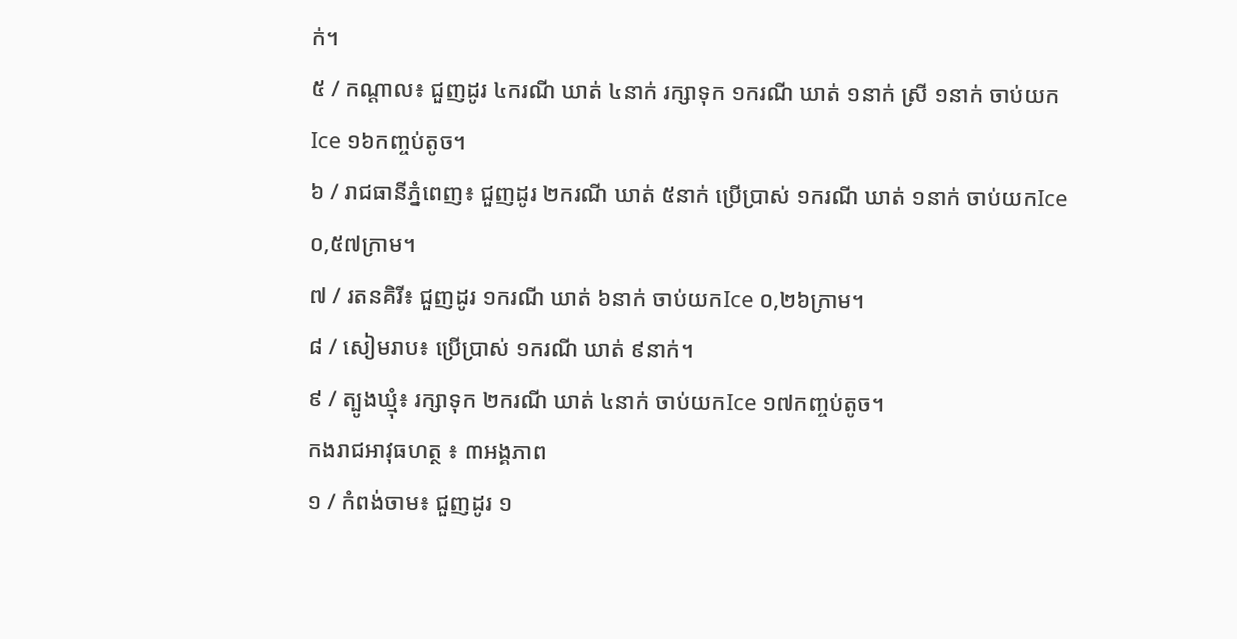ក់។
៥ / កណ្តាល៖ ជួញដូរ ៤ករណី ឃាត់ ៤នាក់ រក្សាទុក ១ករណី ឃាត់ ១នាក់ ស្រី ១នាក់ ចាប់យកIce ១៦កញ្ចប់តូច។
៦ / រាជធានីភ្នំពេញ៖ ជួញដូរ ២ករណី ឃាត់ ៥នាក់ ប្រើប្រាស់ ១ករណី ឃាត់ ១នាក់ ចាប់យកIce ០,៥៧ក្រាម។
៧ / រតនគិរី៖ ជួញដូរ ១ករណី ឃាត់ ៦នាក់ ចាប់យកIce ០,២៦ក្រាម។
៨ / សៀមរាប៖ ប្រើប្រាស់ ១ករណី ឃាត់ ៩នាក់។
៩ / ត្បូងឃ្មុំ៖ រក្សាទុក ២ករណី ឃាត់ ៤នាក់ ចាប់យកIce ១៧កញ្ចប់តូច។
កងរាជអាវុធហត្ថ ៖ ៣អង្គភាព
១ / កំពង់ចាម៖ ជួញដូរ ១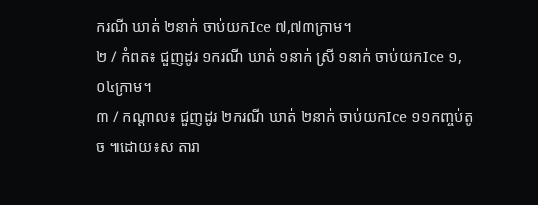ករណី ឃាត់ ២នាក់ ចាប់យកIce ៧,៧៣ក្រាម។
២ / កំពត៖ ជួញដូរ ១ករណី ឃាត់ ១នាក់ ស្រី ១នាក់ ចាប់យកIce ១,០៤ក្រាម។
៣ / កណ្តាល៖ ជួញដូរ ២ករណី ឃាត់ ២នាក់ ចាប់យកIce ១១កញ្ចប់តូច ៕ដោយ៖ស តារា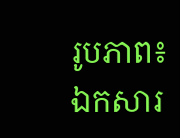រូបភាព៖ឯកសារ